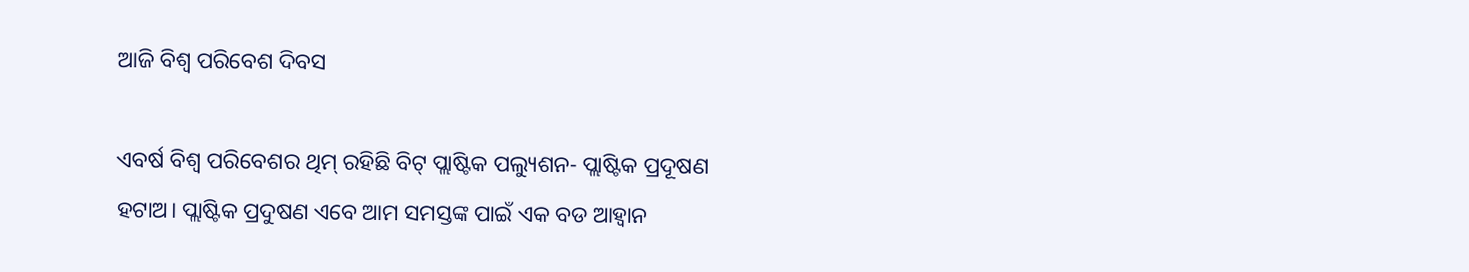ଆଜି ବିଶ୍ୱ ପରିବେଶ ଦିବସ

ଏବର୍ଷ ବିଶ୍ୱ ପରିବେଶର ଥିମ୍ ରହିଛି ବିଟ୍ ପ୍ଲାଷ୍ଟିକ ପଲ୍ୟୁଶନ- ପ୍ଲାଷ୍ଟିକ ପ୍ରଦୂଷଣ ହଟାଅ। ପ୍ଲାଷ୍ଟିକ ପ୍ରଦୁଷଣ ଏବେ ଆମ ସମସ୍ତଙ୍କ ପାଇଁ ଏକ ବଡ ଆହ୍ୱାନ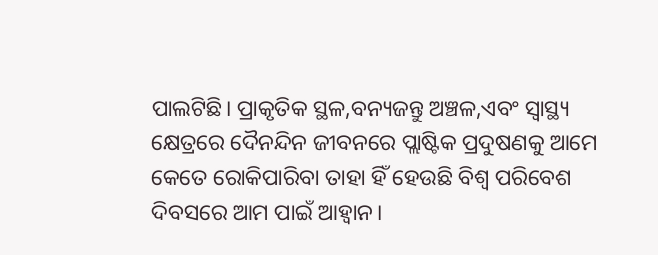ପାଲଟିଛି। ପ୍ରାକୃତିକ ସ୍ଥଳ,ବନ୍ୟଜନ୍ତୁ ଅଞ୍ଚଳ,ଏବଂ ସ୍ୱାସ୍ଥ୍ୟ କ୍ଷେତ୍ରରେ ଦୈନନ୍ଦିନ ଜୀବନରେ ପ୍ଲାଷ୍ଟିକ ପ୍ରଦୁଷଣକୁ ଆମେ କେତେ ରୋକିପାରିବା ତାହା ହିଁ ହେଉଛି ବିଶ୍ୱ ପରିବେଶ ଦିବସରେ ଆମ ପାଇଁ ଆହ୍ୱାନ।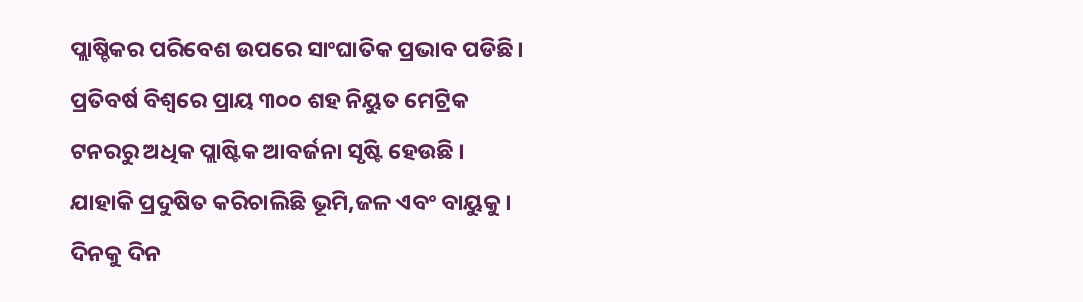ପ୍ଲାଷ୍ଚିକର ପରିବେଶ ଉପରେ ସାଂଘାତିକ ପ୍ରଭାବ ପଡିଛି। ପ୍ରତିବର୍ଷ ବିଶ୍ୱରେ ପ୍ରାୟ ୩୦୦ ଶହ ନିୟୁତ ମେଟ୍ରିକ ଟନରରୁ ଅଧିକ ପ୍ଲାଷ୍ଟିକ ଆବର୍ଜନା ସୃଷ୍ଟି ହେଉଛି । ଯାହାକି ପ୍ରଦୁଷିତ କରିଚାଲିଛି ଭୂମି,ଜଳ ଏବଂ ବାୟୁକୁ। ଦିନକୁ ଦିନ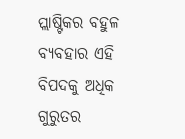ପ୍ଲାଷ୍ଟିକର ବହୁଳ ବ୍ୟବହାର ଏହି ବିପଦକୁ ଅଧିକ ଗୁରୁତର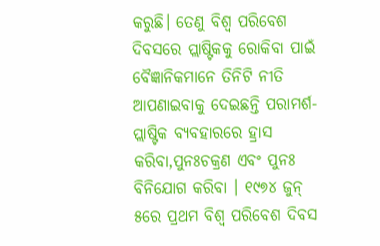କରୁଛି। ତେଣୁ ବିଶ୍ୱ ପରିବେଶ ଦିବସରେ ପ୍ଲାଷ୍ଟିକକୁ ରୋକିବା ପାଇଁ ବୈଜ୍ଞାନିକମାନେ ତିନିଟି ନୀତି ଆପଣାଇବାକୁ ଦେଇଛନ୍ତି ପରାମର୍ଶ- ପ୍ଲାଷ୍ଟିକ ବ୍ୟବହାରରେ ହ୍ରାସ କରିବା,ପୁନଃଚକ୍ରଣ ଏବଂ ପୁନଃ ବିନିଯୋଗ କରିବା । ୧୯୭୪ ଜୁନ୍ ୫ରେ ପ୍ରଥମ ବିଶ୍ୱ ପରିବେଶ ଦିବସ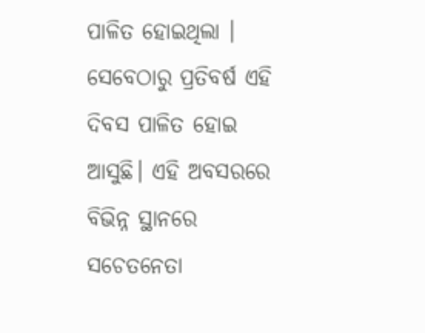ପାଳିତ ହୋଇଥିଲା । ସେବେଠାରୁ ପ୍ରତିବର୍ଷ ଏହି ଦିବସ ପାଳିତ ହୋଇ ଆସୁଛି। ଏହି ଅବସରରେ ବିଭିନ୍ନ ସ୍ଥାନରେ ସଚେତନେତା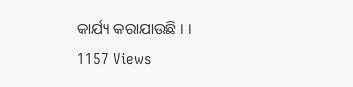କାର୍ଯ୍ୟ କରାଯାଉଛି । ।
1157 Views